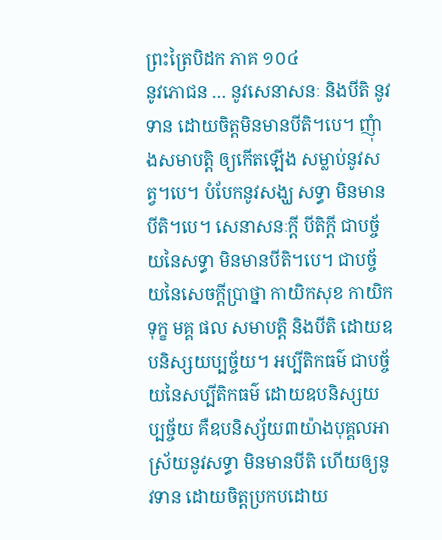ព្រះត្រៃបិដក ភាគ ១០៤
នូវភោជន … នូវសេនាសនៈ និងបីតិ នូវទាន ដោយចិត្តមិនមានបីតិ។បេ។ ញុំាងសមាបត្តិ ឲ្យកើតឡើង សម្លាប់នូវសត្វ។បេ។ បំបែកនូវសង្ឃ សទ្ធា មិនមានបីតិ។បេ។ សេនាសនៈក្តី បីតិក្តី ជាបច្ច័យនៃសទ្ធា មិនមានបីតិ។បេ។ ជាបច្ច័យនៃសេចក្តីប្រាថ្នា កាយិកសុខ កាយិកទុក្ខ មគ្គ ផល សមាបត្តិ និងបីតិ ដោយឧបនិស្សយប្បច្ច័យ។ អប្បីតិកធម៌ ជាបច្ច័យនៃសប្បីតិកធម៌ ដោយឧបនិស្សយប្បច្ច័យ គឺឧបនិស្ស័យ៣យ៉ាងបុគ្គលអាស្រ័យនូវសទ្ធា មិនមានបីតិ ហើយឲ្យនូវទាន ដោយចិត្តប្រកបដោយ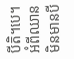បីតិ។បេ។ អំពីឈានមិនមានបី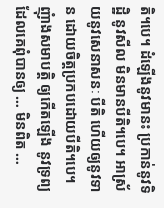តិ។បេ។ ដំឡើងនូវមានះ ប្រកាន់នូវទិដ្ឋិ នូវសីល មិនមានបីតិ។បេ។ អាស្រ័យនូវសេនាសនៈ បីតិ ហើយឲ្យនូវទាន ដោយចិត្តប្រកបដោយបីតិ។បេ។ ញុំាងសមាបត្តិ ឲ្យកើតឡើង នូវទ្រព្យ ដែលគេពុំបានឲ្យ … មិនពិត …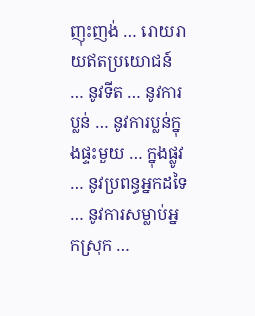ញុះញង់ … រោយរាយឥតប្រយោជន៍ … នូវទីត … នូវការប្លន់ … នូវការប្លន់ក្នុងផ្ទះមួយ … ក្នុងផ្លូវ … នូវប្រពន្ធអ្នកដទៃ … នូវការសម្លាប់អ្នកស្រុក …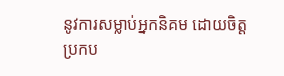នូវការសម្លាប់អ្នកនិគម ដោយចិត្តប្រកប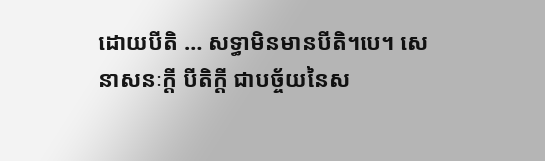ដោយបីតិ … សទ្ធាមិនមានបីតិ។បេ។ សេនាសនៈក្តី បីតិក្តី ជាបច្ច័យនៃស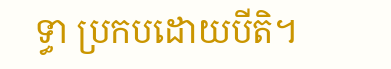ទ្ធា ប្រកបដោយបីតិ។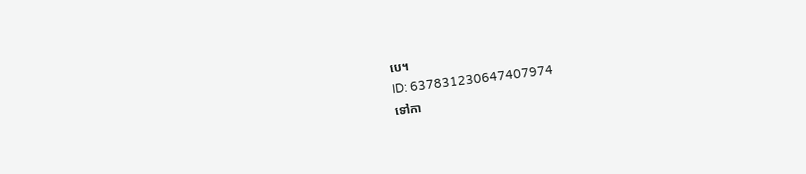បេ។
ID: 637831230647407974
ទៅកា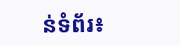ន់ទំព័រ៖